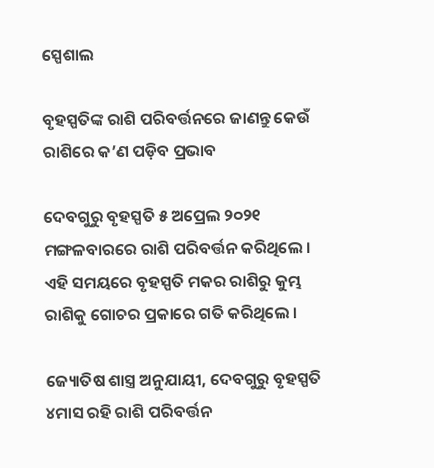ସ୍ପେଶାଲ

ବୃହସ୍ପତିଙ୍କ ରାଶି ପରିବର୍ତ୍ତନରେ ଜାଣନ୍ତୁ କେଉଁ ରାଶିରେ କ’ଣ ପଡ଼ିବ ପ୍ରଭାବ

ଦେବଗୁରୁ ବୃହସ୍ପତି ୫ ଅପ୍ରେଲ ୨୦୨୧ ମଙ୍ଗଳବାରରେ ରାଶି ପରିବର୍ତ୍ତନ କରିଥିଲେ । ଏହି ସମୟରେ ବୃହସ୍ପତି ମକର ରାଶିରୁ କୁମ୍ଭ ରାଶିକୁ ଗୋଚର ପ୍ରକାରେ ଗତି କରିଥିଲେ ।

ଜ୍ୟୋତିଷ ଶାସ୍ତ୍ର ଅନୁଯାୟୀ, ଦେବଗୁରୁ ବୃହସ୍ପତି ୪ମାସ ରହି ରାଶି ପରିବର୍ତ୍ତନ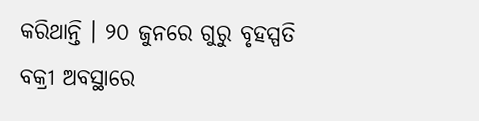କରିଥାନ୍ତି । ୨୦ ଜୁନରେ ଗୁରୁ ବୃହସ୍ପତି ବକ୍ରୀ ଅବସ୍ଥାରେ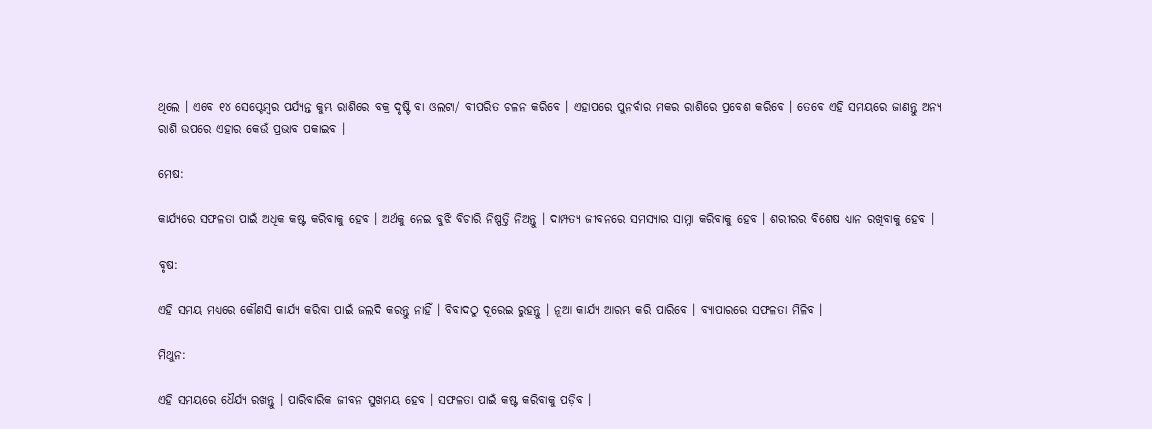ଥିଲେ । ଏବେ ୧୪ ସେପ୍ଟେମ୍ବର ପର୍ଯ୍ୟନ୍ତ କୁମ୍ଭ ରାଶିରେ ବକ୍ର ଦୃଷ୍ଟି ବା ଓଲଟା/ ବୀପରିତ ଚଳନ କରିବେ । ଏହାପରେ ପୁନର୍ବାର ମକର ରାଶିରେ ପ୍ରବେଶ କରିବେ । ତେବେ ଏହି ସମୟରେ ଜାଣନ୍ତୁ ଅନ୍ୟ ରାଶି ଉପରେ ଏହାର କେଉଁ ପ୍ରଭାବ ପକାଇବ ।

ମେଷ:

କାର୍ଯ୍ୟରେ ସଫଳତା ପାଇଁ ଅଧିକ କଷ୍ଟ କରିବାକୁ ହେବ । ଅର୍ଥକୁ ନେଇ ବୁଝି ବିଚାରି ନିଷ୍ପତ୍ତି ନିଅନ୍ତୁ । ଦାମ୍ପତ୍ୟ ଜୀବନରେ ସମସ୍ୟାର ସାମ୍ନା କରିବାକୁ ହେବ । ଶରୀରର ବିଶେଷ ଧ୍ୟାନ ରଖିବାକୁ ହେବ ।

ବୃଷ:

ଏହି ସମୟ ମଧ୍ୟରେ କୌଣସି କାର୍ଯ୍ୟ କରିବା ପାଇଁ ଜଲଦି କରନ୍ତୁ ନାହିଁ । ବିବାଦଠୁ ଦୂରେଇ ରୁହନ୍ତୁ । ନୂଆ କାର୍ଯ୍ୟ ଆରମ୍ଭ କରି ପାରିବେ । ବ୍ୟାପାରରେ ସଫଳତା ମିଳିବ ।

ମିଥୁନ:

ଏହି ସମୟରେ ଧୈର୍ଯ୍ୟ ରଖନ୍ତୁ । ପାରିବାରିକ ଜୀବନ ସୁଖମୟ ହେବ । ସଫଳତା ପାଇଁ କଷ୍ଟ କରିବାକୁ ପଡ଼ିବ ।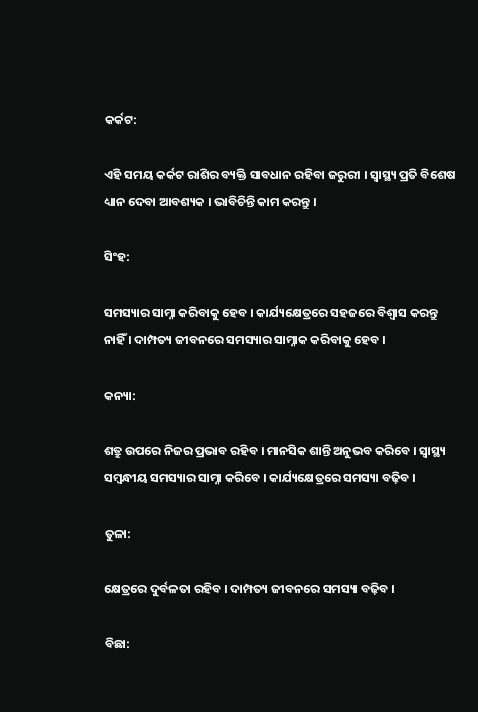କର୍କଟ:

ଏହି ସମୟ କର୍କଟ ରାଶିର ବ୍ୟକ୍ତି ସାବଧାନ ରହିବା ଜରୁରୀ । ସ୍ୱାସ୍ଥ୍ୟ ପ୍ରତି ବିଶେଷ ଧ୍ୟାନ ଦେବା ଆବଶ୍ୟକ । ଭାବିଚିନ୍ତି କାମ କରନ୍ତୁ ।

ସିଂହ:

ସମସ୍ୟାର ସାମ୍ନା କରିବାକୁ ହେବ । କାର୍ଯ୍ୟକ୍ଷେତ୍ରରେ ସହଜରେ ବିଶ୍ୱାସ କରନ୍ତୁ ନାହିଁ । ଦାମ୍ପତ୍ୟ ଜୀବନରେ ସମସ୍ୟାର ସାମ୍ନାକ କରିବାକୁ ହେବ ।

କନ୍ୟା:

ଶତ୍ରୁ ଉପରେ ନିଜର ପ୍ରଭାବ ରହିବ । ମାନସିକ ଶାନ୍ତି ଅନୁଭବ କରିବେ । ସ୍ୱାସ୍ଥ୍ୟ ସମ୍ବନ୍ଧୀୟ ସମସ୍ୟାର ସାମ୍ନା କରିବେ । କାର୍ଯ୍ୟକ୍ଷେତ୍ରରେ ସମସ୍ୟା ବଢ଼ିବ ।

ତୁଳା:

କ୍ଷେତ୍ରରେ ଦୁର୍ବଳତା ରହିବ । ଦାମ୍ପତ୍ୟ ଜୀବନରେ ସମସ୍ୟା ବଢ଼ିବ ।

ବିଛା: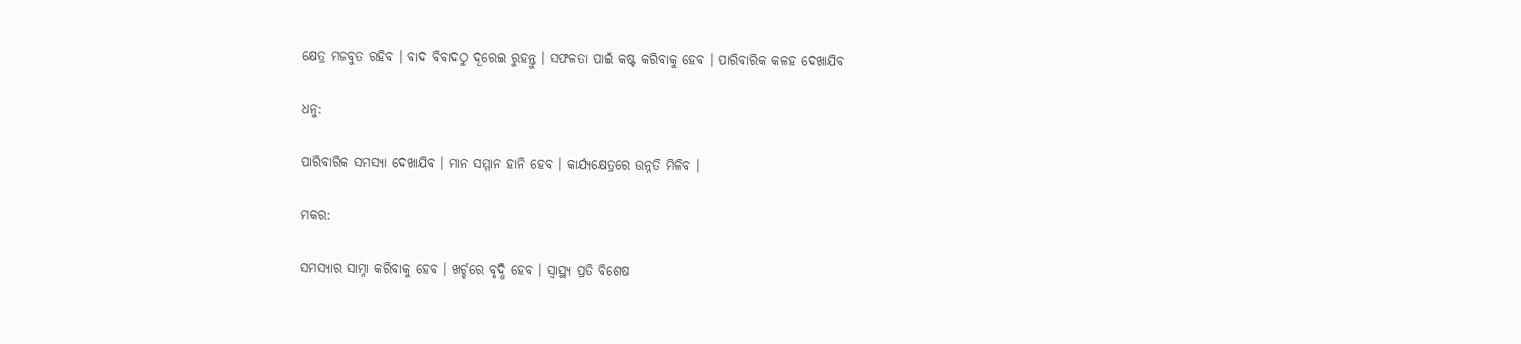କ୍ଷେତ୍ର ମଜବୁତ ରହିବ । ବାଦ ବିବାଦଠୁ ଦୂରେଇ ରୁହନ୍ତୁ । ସଫଳତା ପାଇଁ କଷ୍ଟ କରିବାକୁ ହେବ । ପାରିବାରିକ କଳହ ଦେଖାଯିବ

ଧନୁ:

ପାରିବାରିକ ସମସ୍ୟା ଦେଖାଯିବ । ମାନ ସମ୍ମାନ ହାନି ହେବ । କାର୍ଯ୍ୟକ୍ଷେତ୍ରରେ ଉନ୍ନତି ମିଳିବ ।

ମକର:

ସମସ୍ୟାର ସାମ୍ନା କରିବାକୁ ହେବ । ଖର୍ଚ୍ଚରେ ବୃଦ୍ଧି ହେବ । ସ୍ୱାସ୍ଥ୍ୟ ପ୍ରତି ବିଶେଷ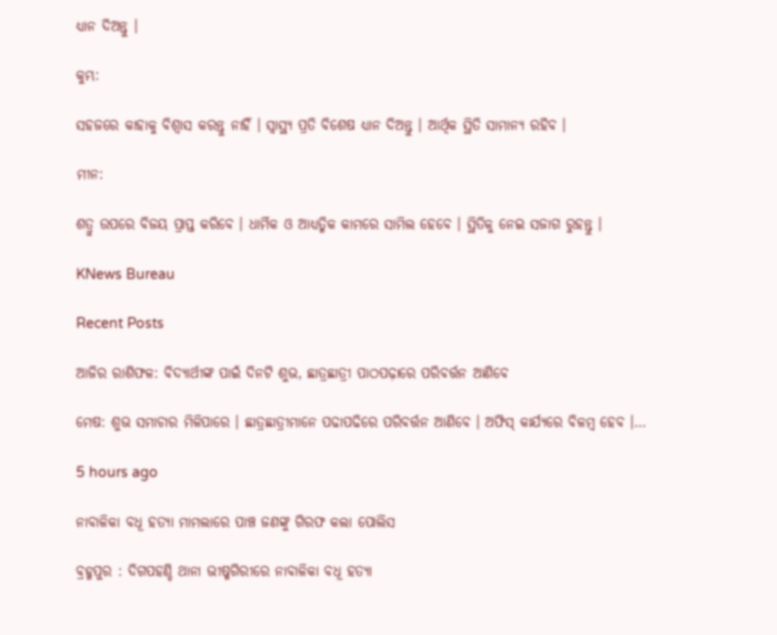ଧ୍ୟାନ ଦିଅନ୍ତୁ ।

କୁମ୍ଭ:

ସହଜରେ କାହାକୁ ବିଶ୍ୱାସ କରନ୍ତୁ ନାହିଁ । ସ୍ୱାସ୍ଥ୍ୟ ପ୍ରତି ବିଶେଷ ଧ୍ୟାନ ଦିଅନ୍ତୁ । ଆର୍ଥିକ ସ୍ଥିତି ସାମାନ୍ୟ ରହିବ ।

ମୀନ:

ଶତ୍ରୁ ଉପରେ ବିଜୟ ପ୍ରାପ୍ତ କରିବେ । ଧାର୍ମିକ ଓ ଆଧ୍ୟତ୍ମିକ କାମରେ ସାମିଲ ହେବେ । ସ୍ଥିତିକୁ ନେଇ ସଜାଗ ରୁହନ୍ତୁ ।

KNews Bureau

Recent Posts

ଆଜିର ରାଶିଫଳ: ବିଦ୍ୟାର୍ଥୀଙ୍କ ପାଇଁ ଦିନଟି ଶୁଭ, ଛାତ୍ରଛାତ୍ରୀ ପାଠପଢ଼ାରେ ପରିବର୍ତ୍ତନ ଆଣିବେ

ମେଷ: ଶୁଭ ସମାଚାର ମିଳିପାରେ । ଛାତ୍ରଛାତ୍ରୀମାନେ ପଢାପଢିରେ ପରିବର୍ତ୍ତନ ଆଣିବେ । ଅଫିସ୍ କାର୍ଯ୍ୟରେ ବିଳମ୍ବ ହେବ ।…

5 hours ago

ନାବାଳିକା ବଧୂ ହତ୍ୟା ମାମଲାରେ ପାଞ୍ଚ ଜଣଙ୍କୁ ଗିରଫ କଲା ପୋଲିସ

ବ୍ରହ୍ମପୁର : ଦିଗପହଣ୍ଡି ଥାନା ଭୀଷ୍ମଗିରୀରେ ନାବାଳିକା ବଧୂ ହତ୍ୟା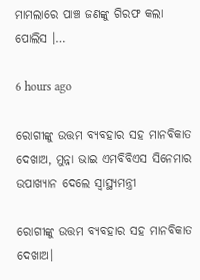ମାମଲାରେ ପାଞ୍ଚ ଜଣଙ୍କୁ ଗିରଫ କଲା ପୋଲିସ ।…

6 hours ago

ରୋଗୀଙ୍କୁ ଉତ୍ତମ ବ୍ୟବହାର ସହ ମାନବିକାତ ଦେଖାଅ, ମୁନ୍ନା ଭାଇ ଏମବିବିଏସ ସିନେମାର ଉପାଖ୍ୟାନ ଦେଲେ ସ୍ବାସ୍ଥ୍ୟମନ୍ତ୍ରୀ

ରୋଗୀଙ୍କୁ ଉତ୍ତମ ବ୍ୟବହାର ସହ ମାନବିକାତ ଦେଖାଅ।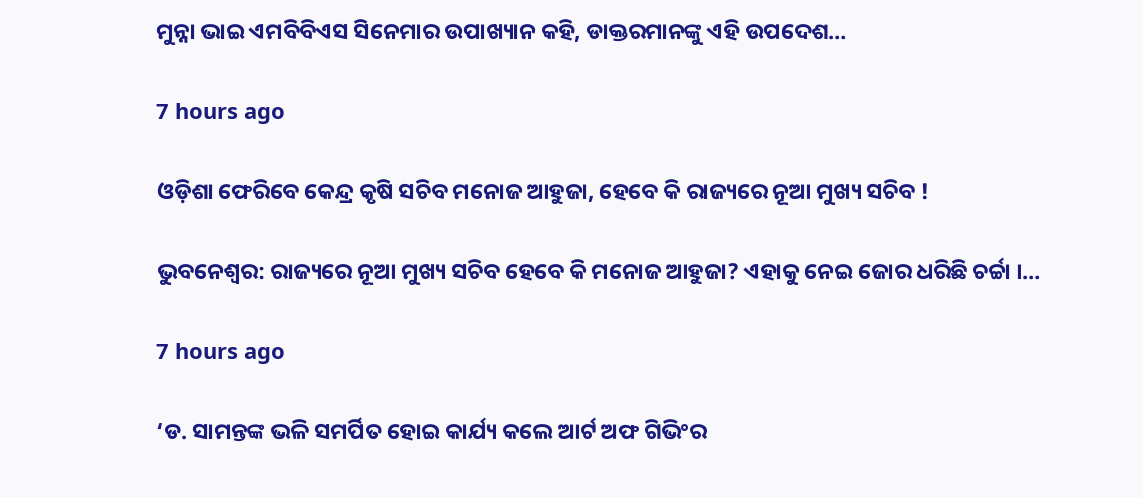ମୁନ୍ନା ଭାଇ ଏମବିବିଏସ ସିନେମାର ଉପାଖ୍ୟାନ କହି, ଡାକ୍ତରମାନଙ୍କୁ ଏହି ଉପଦେଶ…

7 hours ago

ଓଡ଼ିଶା ଫେରିବେ କେନ୍ଦ୍ର କୃଷି ସଚିବ ମନୋଜ ଆହୁଜା, ହେବେ କି ରାଜ୍ୟରେ ନୂଆ ମୁଖ୍ୟ ସଚିବ !

ଭୁବନେଶ୍ୱର: ରାଜ୍ୟରେ ନୂଆ ମୁଖ୍ୟ ସଚିବ ହେବେ କି ମନୋଜ ଆହୁଜା? ଏହାକୁ ନେଇ ଜୋର ଧରିଛି ଚର୍ଚ୍ଚା ।…

7 hours ago

‘ଡ. ସାମନ୍ତଙ୍କ ଭଳି ସମର୍ପିତ ହୋଇ କାର୍ଯ୍ୟ କଲେ ଆର୍ଟ ଅଫ ଗିଭିଂର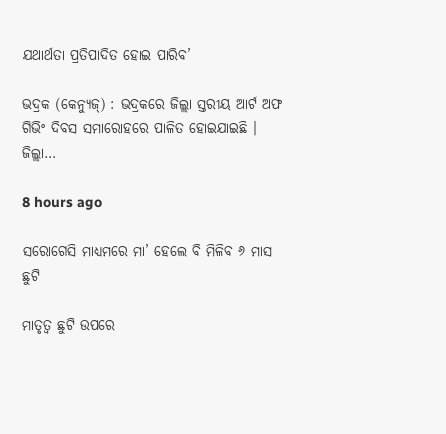ଯଥାର୍ଥତା ପ୍ରତିପାଦିତ ହୋଇ ପାରିବ’

ଭଦ୍ରକ (କେନ୍ୟୁଜ୍‌) : ଭଦ୍ରକରେ ଜିଲ୍ଲା ସ୍ତରୀୟ ଆର୍ଟ ଅଫ ଗିଭିଂ ଦିବସ ସମାରୋହରେ ପାଳିତ ହୋଇଯାଇଛି । ଜିଲ୍ଲା…

8 hours ago

ସରୋଗେସି ମାଧ୍ୟମରେ ମା’ ହେଲେ ବି ମିଳିବ ୬ ମାସ ଛୁଟି

ମାତୃତ୍ୱ ଛୁଟି ଉପରେ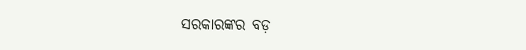ସରକାରଙ୍କର ବଡ଼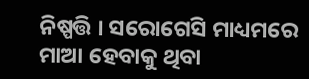ନିଷ୍ପତ୍ତି । ସରୋଗେସି ମାଧ୍ୟମରେ ମାଆ ହେବାକୁ ଥିବା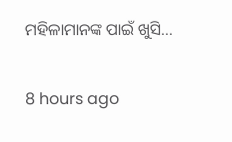ମହିଳାମାନଙ୍କ ପାଇଁ ଖୁସି…

8 hours ago